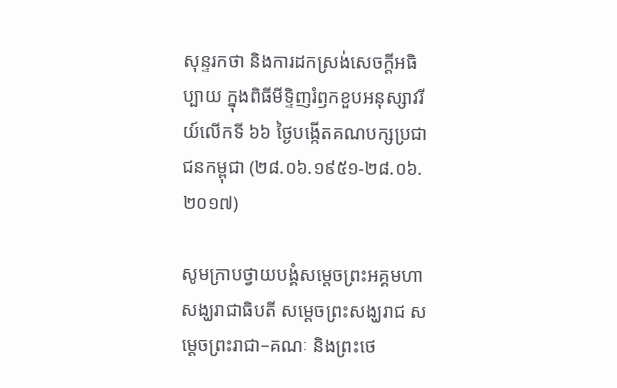សុន្ទរកថា និងការដកស្រង់សេចក្តីអធិប្បាយ ក្នុងពិធីមីទ្ទិញរំឭកខួបអនុស្សាវរីយ៍លើកទី ៦៦ ថ្ងៃបង្កើតគណបក្សប្រជាជនកម្ពុជា (២៨.០៦.១៩៥១-២៨.០៦.២០១៧)

សូមក្រាបថ្វាយបង្គំសម្តេចព្រះអគ្គមហាសង្ឃរាជាធិបតី សម្តេចព្រះសង្ឃរាជ សម្តេចព្រះរាជា–គណៈ និងព្រះថេ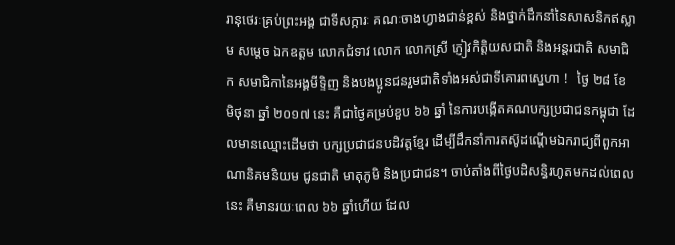រានុថេរៈគ្រប់ព្រះអង្គ ជាទីសក្ការៈ គណៈចាងហ្វាងជាន់ខ្ពស់ និងថ្នាក់ដឹកនាំនៃសាសនិកឥស្លាម សម្តេច ឯកឧត្តម លោកជំទាវ លោក លោកស្រី ភ្ញៀវកិត្តិយសជាតិ និងអន្តរជាតិ សមាជិក សមាជិកានៃអង្គមីទ្ទិញ និងបងប្អូនជនរួមជាតិទាំងអស់ជាទីគោរពស្នេហា !   ថ្ងៃ ២៨ ខែ មិថុនា ឆ្នាំ ២០១៧ នេះ គឺជាថ្ងៃគម្រប់ខួប ៦៦ ឆ្នាំ នៃការបង្កើតគណបក្សប្រជាជនកម្ពុជា ដែលមានឈ្មោះដើមថា បក្សប្រជាជនបដិវត្តខ្មែរ ដើម្បីដឹកនាំការតស៊ូដណ្តើមឯករាជ្យពីពួកអាណានិគមនិយម ជូនជាតិ មាតុភូមិ និងប្រជាជន។ ចាប់តាំងពីថ្ងៃបដិសន្ធិរហូតមកដល់ពេលនេះ គឺមានរយៈពេល ៦៦ ឆ្នាំហើយ ដែល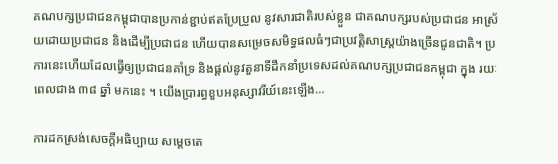គណបក្សប្រជាជនកម្ពុជាបានប្រកាន់ខ្ជាប់ឥតប្រែប្រួល នូវសារជាតិរបស់ខ្លួន ជាគណបក្សរបស់ប្រជាជន អាស្រ័យដោយប្រជាជន និងដើម្បីប្រជាជន ហើយបានសម្រេចសមិទ្ធផលធំៗជាប្រវត្តិសាស្រ្តយ៉ាងច្រើនជូនជាតិ។ ប្រការនេះហើយដែលធ្វើឲ្យប្រជាជនគាំទ្រ និងផ្តល់នូវតួនាទីដឹកនាំប្រទេសដល់គណបក្សប្រជាជនកម្ពុជា ក្នុង រយៈពេលជាង ៣៨ ឆ្នាំ មកនេះ ។ យើងប្រារព្ធខួបអនុស្សាវរីយ៍នេះឡើង…

ការដកស្រង់សេចក្តីអធិប្បាយ សម្តេចតេ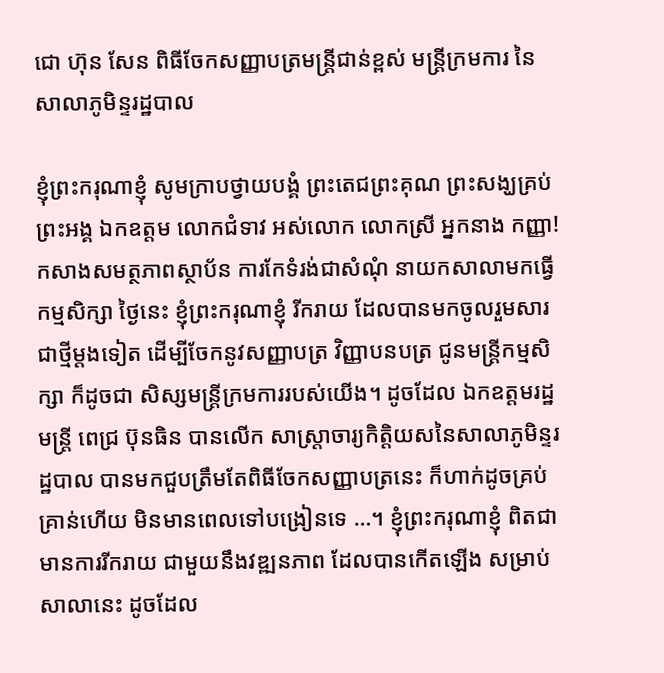ជោ ហ៊ុន សែន ពិធីចែកសញ្ញាបត្រមន្ត្រីជាន់ខ្ពស់ មន្ត្រីក្រមការ នៃសាលាភូមិន្ទរដ្ឋបាល

ខ្ញុំព្រះករុណាខ្ញុំ សូមក្រាបថ្វាយបង្គំ ព្រះតេជព្រះគុណ ព្រះសង្ឃគ្រប់ព្រះអង្គ ឯកឧត្តម លោកជំទាវ អស់លោក លោកស្រី អ្នកនាង កញ្ញា! កសាងសមត្ថភាពស្ថាប័ន ការកែទំរង់ជាសំណុំ នាយកសាលាមកធ្វើកម្មសិក្សា ថ្ងៃនេះ ខ្ញុំព្រះករុណាខ្ញុំ រីករាយ ដែលបានមកចូលរួមសារជាថ្មីម្តងទៀត ដើម្បីចែកនូវសញ្ញាបត្រ វិញ្ញាបនបត្រ ជូនមន្ត្រីកម្មសិក្សា ក៏ដូចជា សិស្សមន្ត្រីក្រមការរបស់យើង។ ដូចដែល ឯកឧត្តមរដ្ឋមន្ត្រី ពេជ្រ ប៊ុនធិន បានលើក សាស្ត្រាចារ្យកិត្តិយសនៃសាលាភូមិន្ទរដ្ឋបាល បានមកជួបត្រឹមតែពិធីចែកសញ្ញាបត្រនេះ ក៏ហាក់ដូចគ្រប់គ្រាន់ហើយ មិនមានពេលទៅបង្រៀនទេ …។ ខ្ញុំព្រះករុណាខ្ញុំ ពិតជាមានការរីករាយ ជាមួយនឹងវឌ្ឍនភាព ដែលបានកើតឡើង សម្រាប់សាលានេះ ដូចដែល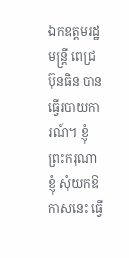ឯកឧត្តមរដ្ឋមន្ត្រី ពេជ្រ ប៊ុនធិន បានធ្វើរបាយការណ៍។ ខ្ញុំព្រះករុណាខ្ញុំ សុំយកឱកាសនេះ ធ្វើ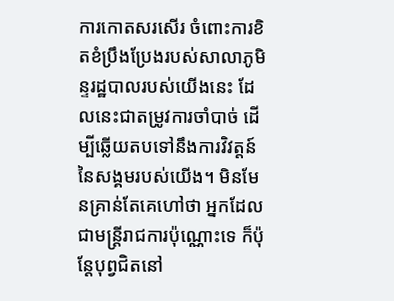ការកោតសរសើរ ចំពោះការខិតខំប្រឹងប្រែងរបស់សាលាភូមិន្ទរដ្ឋបាលរបស់យើងនេះ ដែលនេះជាតម្រូវការចាំបាច់ ដើម្បីឆ្លើយតបទៅនឹងការវិវត្តន៍ នៃសង្គមរបស់យើង។ មិនមែនគ្រាន់តែគេហៅថា អ្នកដែលជាមន្ត្រីរាជការប៉ុណ្ណោះទេ ក៏ប៉ុន្តែបុព្វជិតនៅ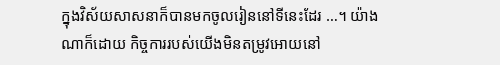ក្នុងវិស័យសាសនាក៏បានមកចូលរៀននៅទីនេះដែរ …។ យ៉ាងណាក៏ដោយ កិច្ចការរបស់យើងមិនតម្រូវអោយនៅ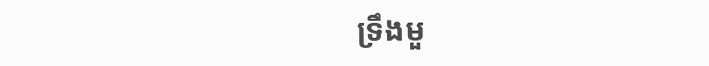ទ្រឹងមួ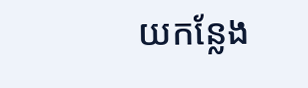យកន្លែង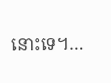នោះទេ។…